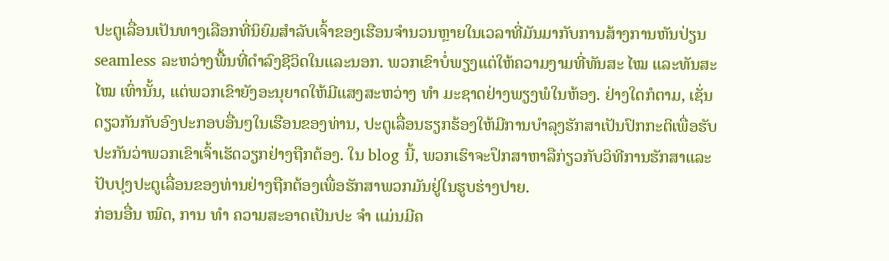ປະຕູເລື່ອນເປັນທາງເລືອກທີ່ນິຍົມສໍາລັບເຈົ້າຂອງເຮືອນຈໍານວນຫຼາຍໃນເວລາທີ່ມັນມາກັບການສ້າງການຫັນປ່ຽນ seamless ລະຫວ່າງພື້ນທີ່ດໍາລົງຊີວິດໃນແລະນອກ. ພວກເຂົາບໍ່ພຽງແຕ່ໃຫ້ຄວາມງາມທີ່ທັນສະ ໄໝ ແລະທັນສະ ໄໝ ເທົ່ານັ້ນ, ແຕ່ພວກເຂົາຍັງອະນຸຍາດໃຫ້ມີແສງສະຫວ່າງ ທຳ ມະຊາດຢ່າງພຽງພໍໃນຫ້ອງ. ຢ່າງໃດກໍຕາມ, ເຊັ່ນດຽວກັນກັບອົງປະກອບອື່ນໆໃນເຮືອນຂອງທ່ານ, ປະຕູເລື່ອນຮຽກຮ້ອງໃຫ້ມີການບໍາລຸງຮັກສາເປັນປົກກະຕິເພື່ອຮັບປະກັນວ່າພວກເຂົາເຈົ້າເຮັດວຽກຢ່າງຖືກຕ້ອງ. ໃນ blog ນີ້, ພວກເຮົາຈະປຶກສາຫາລືກ່ຽວກັບວິທີການຮັກສາແລະປັບປຸງປະຕູເລື່ອນຂອງທ່ານຢ່າງຖືກຕ້ອງເພື່ອຮັກສາພວກມັນຢູ່ໃນຮູບຮ່າງປາຍ.
ກ່ອນອື່ນ ໝົດ, ການ ທຳ ຄວາມສະອາດເປັນປະ ຈຳ ແມ່ນມີຄ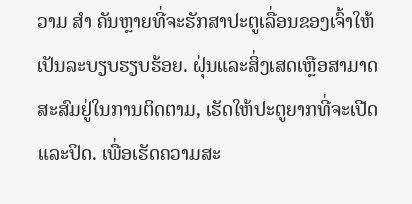ວາມ ສຳ ຄັນຫຼາຍທີ່ຈະຮັກສາປະຕູເລື່ອນຂອງເຈົ້າໃຫ້ເປັນລະບຽບຮຽບຮ້ອຍ. ຝຸ່ນແລະສິ່ງເສດເຫຼືອສາມາດສະສົມຢູ່ໃນການຕິດຕາມ, ເຮັດໃຫ້ປະຕູຍາກທີ່ຈະເປີດແລະປິດ. ເພື່ອເຮັດຄວາມສະ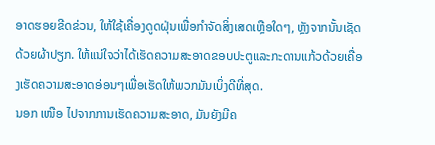ອາດຮອຍຂີດຂ່ວນ, ໃຫ້ໃຊ້ເຄື່ອງດູດຝຸ່ນເພື່ອກໍາຈັດສິ່ງເສດເຫຼືອໃດໆ, ຫຼັງຈາກນັ້ນເຊັດດ້ວຍຜ້າປຽກ. ໃຫ້ແນ່ໃຈວ່າໄດ້ເຮັດຄວາມສະອາດຂອບປະຕູແລະກະດານແກ້ວດ້ວຍເຄື່ອງເຮັດຄວາມສະອາດອ່ອນໆເພື່ອເຮັດໃຫ້ພວກມັນເບິ່ງດີທີ່ສຸດ.
ນອກ ເໜືອ ໄປຈາກການເຮັດຄວາມສະອາດ, ມັນຍັງມີຄ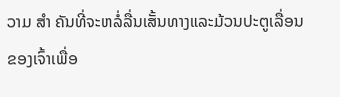ວາມ ສຳ ຄັນທີ່ຈະຫລໍ່ລື່ນເສັ້ນທາງແລະມ້ວນປະຕູເລື່ອນຂອງເຈົ້າເພື່ອ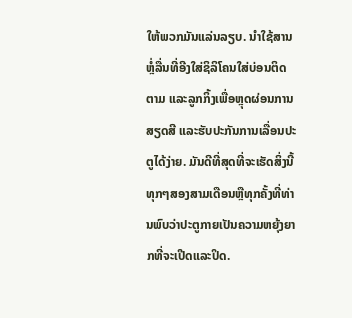ໃຫ້ພວກມັນແລ່ນລຽບ. ນຳໃຊ້ສານຫຼໍ່ລື່ນທີ່ອີງໃສ່ຊິລິໂຄນໃສ່ບ່ອນຕິດຕາມ ແລະລູກກິ້ງເພື່ອຫຼຸດຜ່ອນການສຽດສີ ແລະຮັບປະກັນການເລື່ອນປະຕູໄດ້ງ່າຍ. ມັນດີທີ່ສຸດທີ່ຈະເຮັດສິ່ງນີ້ທຸກໆສອງສາມເດືອນຫຼືທຸກຄັ້ງທີ່ທ່ານພົບວ່າປະຕູກາຍເປັນຄວາມຫຍຸ້ງຍາກທີ່ຈະເປີດແລະປິດ.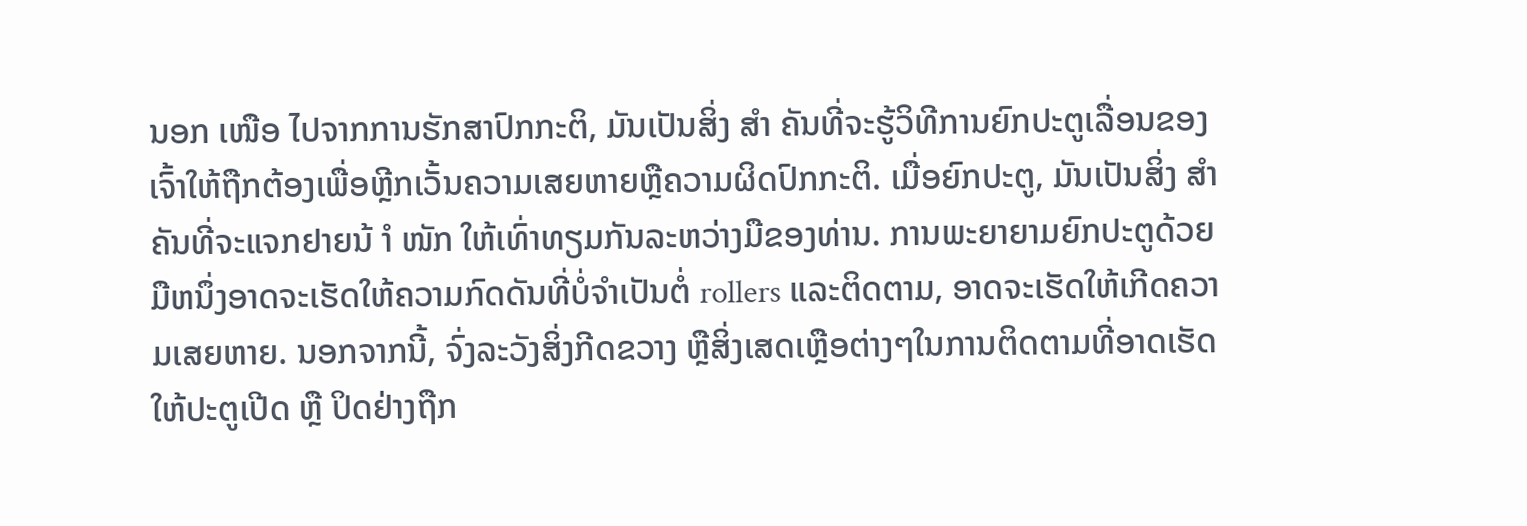ນອກ ເໜືອ ໄປຈາກການຮັກສາປົກກະຕິ, ມັນເປັນສິ່ງ ສຳ ຄັນທີ່ຈະຮູ້ວິທີການຍົກປະຕູເລື່ອນຂອງເຈົ້າໃຫ້ຖືກຕ້ອງເພື່ອຫຼີກເວັ້ນຄວາມເສຍຫາຍຫຼືຄວາມຜິດປົກກະຕິ. ເມື່ອຍົກປະຕູ, ມັນເປັນສິ່ງ ສຳ ຄັນທີ່ຈະແຈກຢາຍນ້ ຳ ໜັກ ໃຫ້ເທົ່າທຽມກັນລະຫວ່າງມືຂອງທ່ານ. ການພະຍາຍາມຍົກປະຕູດ້ວຍມືຫນຶ່ງອາດຈະເຮັດໃຫ້ຄວາມກົດດັນທີ່ບໍ່ຈໍາເປັນຕໍ່ rollers ແລະຕິດຕາມ, ອາດຈະເຮັດໃຫ້ເກີດຄວາມເສຍຫາຍ. ນອກຈາກນີ້, ຈົ່ງລະວັງສິ່ງກີດຂວາງ ຫຼືສິ່ງເສດເຫຼືອຕ່າງໆໃນການຕິດຕາມທີ່ອາດເຮັດໃຫ້ປະຕູເປີດ ຫຼື ປິດຢ່າງຖືກ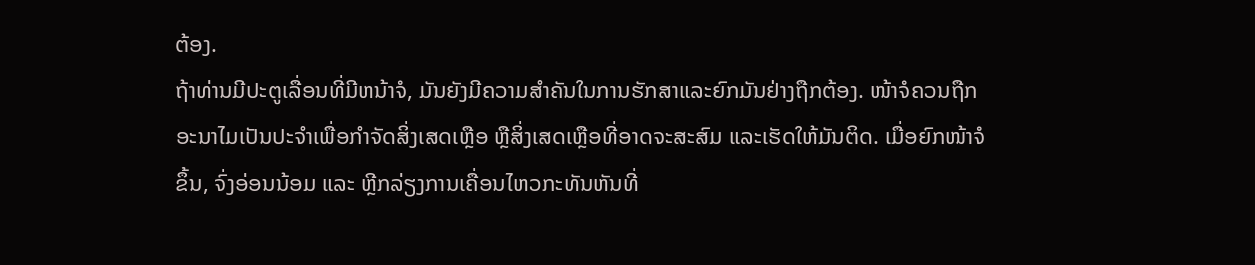ຕ້ອງ.
ຖ້າທ່ານມີປະຕູເລື່ອນທີ່ມີຫນ້າຈໍ, ມັນຍັງມີຄວາມສໍາຄັນໃນການຮັກສາແລະຍົກມັນຢ່າງຖືກຕ້ອງ. ໜ້າຈໍຄວນຖືກອະນາໄມເປັນປະຈຳເພື່ອກຳຈັດສິ່ງເສດເຫຼືອ ຫຼືສິ່ງເສດເຫຼືອທີ່ອາດຈະສະສົມ ແລະເຮັດໃຫ້ມັນຕິດ. ເມື່ອຍົກໜ້າຈໍຂຶ້ນ, ຈົ່ງອ່ອນນ້ອມ ແລະ ຫຼີກລ່ຽງການເຄື່ອນໄຫວກະທັນຫັນທີ່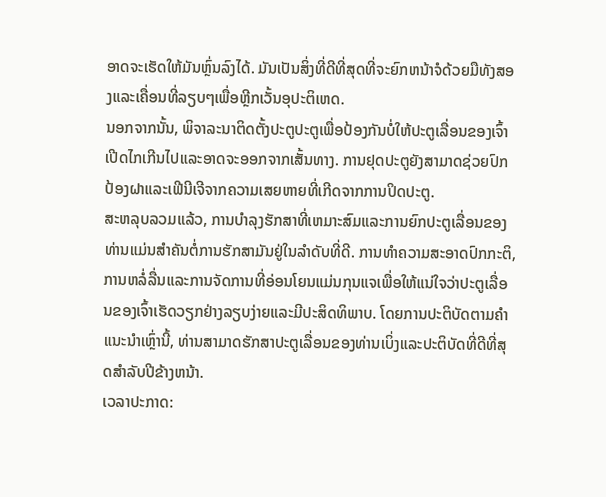ອາດຈະເຮັດໃຫ້ມັນຫຼົ່ນລົງໄດ້. ມັນເປັນສິ່ງທີ່ດີທີ່ສຸດທີ່ຈະຍົກຫນ້າຈໍດ້ວຍມືທັງສອງແລະເຄື່ອນທີ່ລຽບໆເພື່ອຫຼີກເວັ້ນອຸປະຕິເຫດ.
ນອກຈາກນັ້ນ, ພິຈາລະນາຕິດຕັ້ງປະຕູປະຕູເພື່ອປ້ອງກັນບໍ່ໃຫ້ປະຕູເລື່ອນຂອງເຈົ້າເປີດໄກເກີນໄປແລະອາດຈະອອກຈາກເສັ້ນທາງ. ການຢຸດປະຕູຍັງສາມາດຊ່ວຍປົກປ້ອງຝາແລະເຟີນີເຈີຈາກຄວາມເສຍຫາຍທີ່ເກີດຈາກການປິດປະຕູ.
ສະຫລຸບລວມແລ້ວ, ການບໍາລຸງຮັກສາທີ່ເຫມາະສົມແລະການຍົກປະຕູເລື່ອນຂອງທ່ານແມ່ນສໍາຄັນຕໍ່ການຮັກສາມັນຢູ່ໃນລໍາດັບທີ່ດີ. ການທໍາຄວາມສະອາດປົກກະຕິ, ການຫລໍ່ລື່ນແລະການຈັດການທີ່ອ່ອນໂຍນແມ່ນກຸນແຈເພື່ອໃຫ້ແນ່ໃຈວ່າປະຕູເລື່ອນຂອງເຈົ້າເຮັດວຽກຢ່າງລຽບງ່າຍແລະມີປະສິດທິພາບ. ໂດຍການປະຕິບັດຕາມຄໍາແນະນໍາເຫຼົ່ານີ້, ທ່ານສາມາດຮັກສາປະຕູເລື່ອນຂອງທ່ານເບິ່ງແລະປະຕິບັດທີ່ດີທີ່ສຸດສໍາລັບປີຂ້າງຫນ້າ.
ເວລາປະກາດ: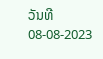ວັນທີ 08-08-2023